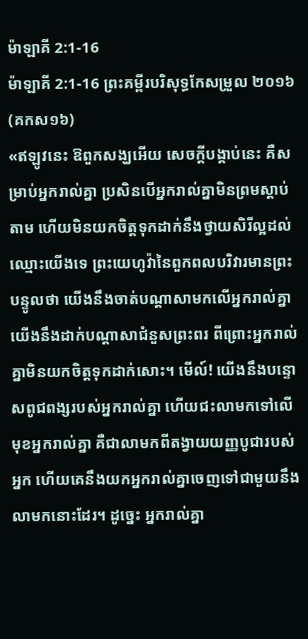ម៉ាឡាគី 2:1-16
ម៉ាឡាគី 2:1-16 ព្រះគម្ពីរបរិសុទ្ធកែសម្រួល ២០១៦ (គកស១៦)
«ឥឡូវនេះ ឱពួកសង្ឃអើយ សេចក្ដីបង្គាប់នេះ គឺសម្រាប់អ្នករាល់គ្នា ប្រសិនបើអ្នករាល់គ្នាមិនព្រមស្តាប់តាម ហើយមិនយកចិត្តទុកដាក់នឹងថ្វាយសិរីល្អដល់ឈ្មោះយើងទេ ព្រះយេហូវ៉ានៃពួកពលបរិវារមានព្រះបន្ទូលថា យើងនឹងចាត់បណ្ដាសាមកលើអ្នករាល់គ្នា យើងនឹងដាក់បណ្ដាសាជំនួសព្រះពរ ពីព្រោះអ្នករាល់គ្នាមិនយកចិត្តទុកដាក់សោះ។ មើល៍! យើងនឹងបន្ទោសពូជពង្សរបស់អ្នករាល់គ្នា ហើយជះលាមកទៅលើមុខអ្នករាល់គ្នា គឺជាលាមកពីតង្វាយយញ្ញបូជារបស់អ្នក ហើយគេនឹងយកអ្នករាល់គ្នាចេញទៅជាមួយនឹងលាមកនោះដែរ។ ដូច្នេះ អ្នករាល់គ្នា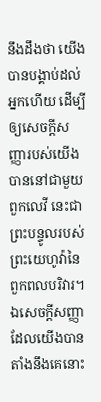នឹងដឹងថា យើងបានបង្គាប់ដល់អ្នកហើយ ដើម្បីឲ្យសេចក្ដីសញ្ញារបស់យើងបាននៅជាមួយពួកលេវី នេះជាព្រះបន្ទូលរបស់ព្រះយេហូវ៉ានៃពួកពលបរិវារ។ ឯសេចក្ដីសញ្ញាដែលយើងបានតាំងនឹងគេនោះ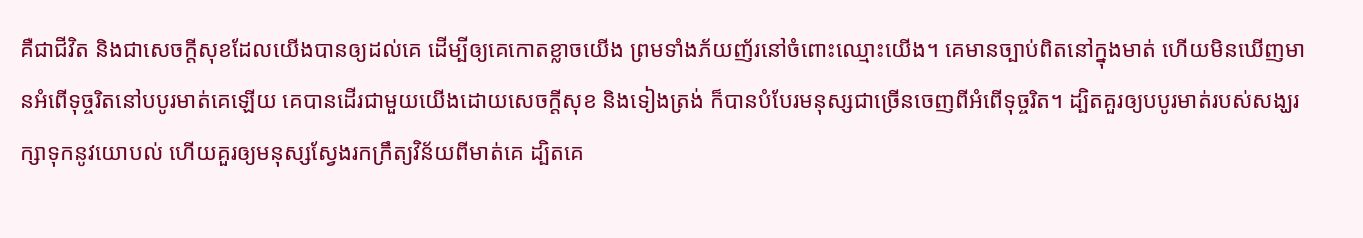គឺជាជីវិត និងជាសេចក្ដីសុខដែលយើងបានឲ្យដល់គេ ដើម្បីឲ្យគេកោតខ្លាចយើង ព្រមទាំងភ័យញ័រនៅចំពោះឈ្មោះយើង។ គេមានច្បាប់ពិតនៅក្នុងមាត់ ហើយមិនឃើញមានអំពើទុច្ចរិតនៅបបូរមាត់គេឡើយ គេបានដើរជាមួយយើងដោយសេចក្ដីសុខ និងទៀងត្រង់ ក៏បានបំបែរមនុស្សជាច្រើនចេញពីអំពើទុច្ចរិត។ ដ្បិតគួរឲ្យបបូរមាត់របស់សង្ឃរក្សាទុកនូវយោបល់ ហើយគួរឲ្យមនុស្សស្វែងរកក្រឹត្យវិន័យពីមាត់គេ ដ្បិតគេ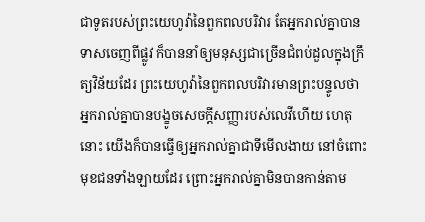ជាទូតរបស់ព្រះយេហូវ៉ានៃពួកពលបរិវារ តែអ្នករាល់គ្នាបានទាសចេញពីផ្លូវ ក៏បាននាំឲ្យមនុស្សជាច្រើនជំពប់ដួលក្នុងក្រឹត្យវិន័យដែរ ព្រះយេហូវ៉ានៃពួកពលបរិវារមានព្រះបន្ទូលថា អ្នករាល់គ្នាបានបង្ខូចសេចក្ដីសញ្ញារបស់លេវីហើយ ហេតុនោះ យើងក៏បានធ្វើឲ្យអ្នករាល់គ្នាជាទីមើលងាយ នៅចំពោះមុខជនទាំងឡាយដែរ ព្រោះអ្នករាល់គ្នាមិនបានកាន់តាម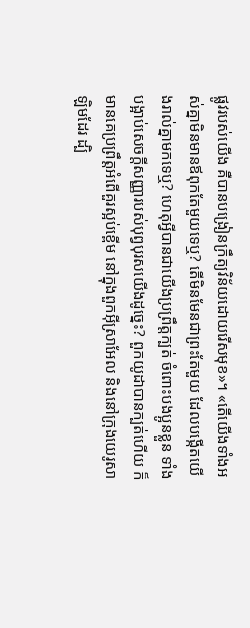ផ្លូវរបស់យើង គឺបានបង្រៀនក្រឹត្យវិន័យដោយរើសមុខ»។ «តើយើងទាំងអស់គ្នាមិនមានឪពុកតែមួយទេឬ? តើមិនមែនជាព្រះតែមួយ ដែលបង្កើតយើងរាល់គ្នាមកទេឬ? ហេតុអ្វីបានជាយើងប្រព្រឹត្តក្បត់ ចំពោះបងប្អូនខ្លួន ទាំងបង្អាប់សេចក្ដីសញ្ញារបស់បុព្វបុរសយើងដូច្នេះ? ពួកយូដាបានក្បត់ហើយ ក៏មានគេប្រព្រឹត្តអំពើគួរស្អប់ខ្ពើម នៅក្នុងពួកអ៊ីស្រាអែល និងនៅក្រុងយេរូសាឡិមដែរ ដ្បិ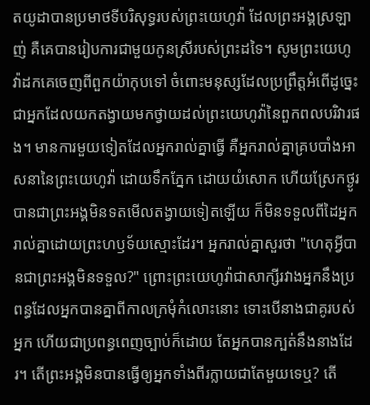តយូដាបានប្រមាថទីបរិសុទ្ធរបស់ព្រះយេហូវ៉ា ដែលព្រះអង្គស្រឡាញ់ គឺគេបានរៀបការជាមួយកូនស្រីរបស់ព្រះដទៃ។ សូមព្រះយេហូវ៉ាដកគេចេញពីពួកយ៉ាកុបទៅ ចំពោះមនុស្សដែលប្រព្រឹត្តអំពើដូច្នេះ ជាអ្នកដែលយកតង្វាយមកថ្វាយដល់ព្រះយេហូវ៉ានៃពួកពលបរិវារផង។ មានការមួយទៀតដែលអ្នករាល់គ្នាធ្វើ គឺអ្នករាល់គ្នាគ្របបាំងអាសនានៃព្រះយេហូវ៉ា ដោយទឹកភ្នែក ដោយយំសោក ហើយស្រែកថ្ងូរ បានជាព្រះអង្គមិនទតមើលតង្វាយទៀតឡើយ ក៏មិនទទួលពីដៃអ្នករាល់គ្នាដោយព្រះហឫទ័យស្មោះដែរ។ អ្នករាល់គ្នាសួរថា "ហេតុអ្វីបានជាព្រះអង្គមិនទទួល?" ព្រោះព្រះយេហូវ៉ាជាសាក្សីរវាងអ្នកនឹងប្រពន្ធដែលអ្នកបានគ្នាពីកាលក្រមុំកំលោះនោះ ទោះបើនាងជាគូរបស់អ្នក ហើយជាប្រពន្ធពេញច្បាប់ក៏ដោយ តែអ្នកបានក្បត់នឹងនាងដែរ។ តើព្រះអង្គមិនបានធ្វើឲ្យអ្នកទាំងពីរក្លាយជាតែមួយទេឬ? តើ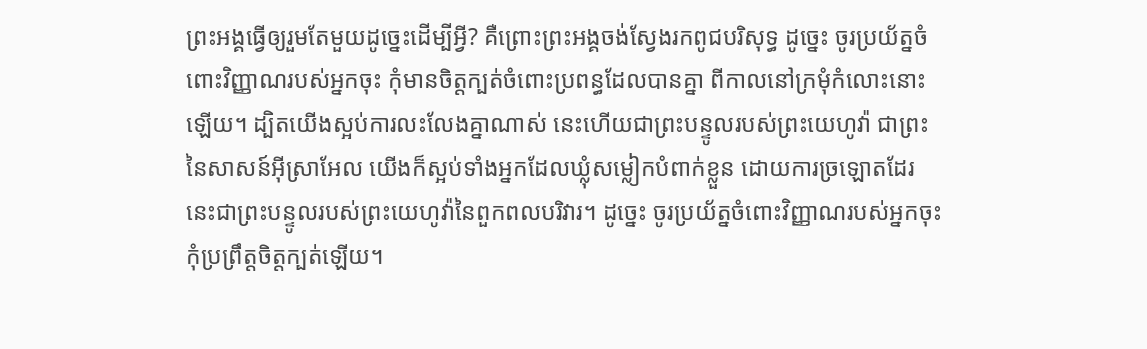ព្រះអង្គធ្វើឲ្យរួមតែមួយដូច្នេះដើម្បីអ្វី? គឺព្រោះព្រះអង្គចង់ស្វែងរកពូជបរិសុទ្ធ ដូច្នេះ ចូរប្រយ័ត្នចំពោះវិញ្ញាណរបស់អ្នកចុះ កុំមានចិត្តក្បត់ចំពោះប្រពន្ធដែលបានគ្នា ពីកាលនៅក្រមុំកំលោះនោះឡើយ។ ដ្បិតយើងស្អប់ការលះលែងគ្នាណាស់ នេះហើយជាព្រះបន្ទូលរបស់ព្រះយេហូវ៉ា ជាព្រះនៃសាសន៍អ៊ីស្រាអែល យើងក៏ស្អប់ទាំងអ្នកដែលឃ្លុំសម្លៀកបំពាក់ខ្លួន ដោយការច្រឡោតដែរ នេះជាព្រះបន្ទូលរបស់ព្រះយេហូវ៉ានៃពួកពលបរិវារ។ ដូច្នេះ ចូរប្រយ័ត្នចំពោះវិញ្ញាណរបស់អ្នកចុះ កុំប្រព្រឹត្តចិត្តក្បត់ឡើយ។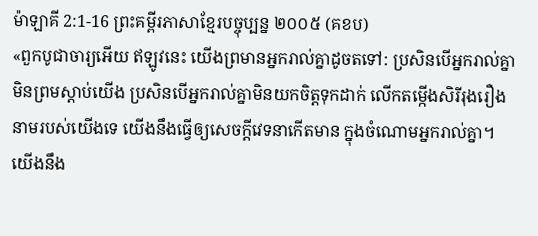ម៉ាឡាគី 2:1-16 ព្រះគម្ពីរភាសាខ្មែរបច្ចុប្បន្ន ២០០៥ (គខប)
«ពួកបូជាចារ្យអើយ ឥឡូវនេះ យើងព្រមានអ្នករាល់គ្នាដូចតទៅ: ប្រសិនបើអ្នករាល់គ្នាមិនព្រមស្ដាប់យើង ប្រសិនបើអ្នករាល់គ្នាមិនយកចិត្តទុកដាក់ លើកតម្កើងសិរីរុងរឿងនាមរបស់យើងទេ យើងនឹងធ្វើឲ្យសេចក្ដីវេទនាកើតមាន ក្នុងចំណោមអ្នករាល់គ្នា។ យើងនឹង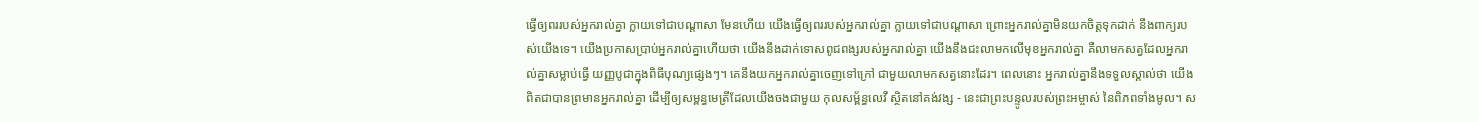ធ្វើឲ្យពររបស់អ្នករាល់គ្នា ក្លាយទៅជាបណ្ដាសា មែនហើយ យើងធ្វើឲ្យពររបស់អ្នករាល់គ្នា ក្លាយទៅជាបណ្ដាសា ព្រោះអ្នករាល់គ្នាមិនយកចិត្តទុកដាក់ នឹងពាក្យរបស់យើងទេ។ យើងប្រកាសប្រាប់អ្នករាល់គ្នាហើយថា យើងនឹងដាក់ទោសពូជពង្សរបស់អ្នករាល់គ្នា យើងនឹងជះលាមកលើមុខអ្នករាល់គ្នា គឺលាមកសត្វដែលអ្នករាល់គ្នាសម្លាប់ធ្វើ យញ្ញបូជាក្នុងពិធីបុណ្យផ្សេងៗ។ គេនឹងយកអ្នករាល់គ្នាចេញទៅក្រៅ ជាមួយលាមកសត្វនោះដែរ។ ពេលនោះ អ្នករាល់គ្នានឹងទទួលស្គាល់ថា យើងពិតជាបានព្រមានអ្នករាល់គ្នា ដើម្បីឲ្យសម្ពន្ធមេត្រីដែលយើងចងជាមួយ កុលសម្ព័ន្ធលេវី ស្ថិតនៅគង់វង្ស - នេះជាព្រះបន្ទូលរបស់ព្រះអម្ចាស់ នៃពិភពទាំងមូល។ ស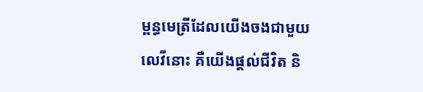ម្ពន្ធមេត្រីដែលយើងចងជាមួយលេវីនោះ គឺយើងផ្ដល់ជីវិត និ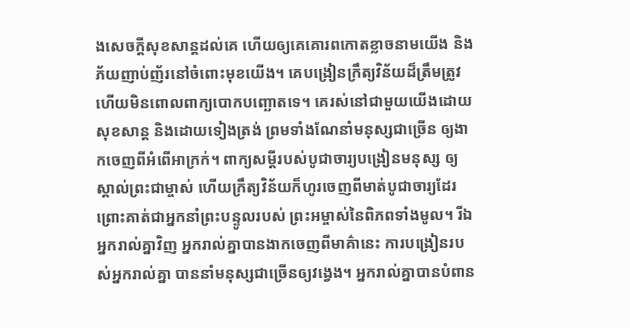ងសេចក្ដីសុខសាន្តដល់គេ ហើយឲ្យគេគោរពកោតខ្លាចនាមយើង និងភ័យញាប់ញ័រនៅចំពោះមុខយើង។ គេបង្រៀនក្រឹត្យវិន័យដ៏ត្រឹមត្រូវ ហើយមិនពោលពាក្យបោកបញ្ឆោតទេ។ គេរស់នៅជាមួយយើងដោយសុខសាន្ត និងដោយទៀងត្រង់ ព្រមទាំងណែនាំមនុស្សជាច្រើន ឲ្យងាកចេញពីអំពើអាក្រក់។ ពាក្យសម្ដីរបស់បូជាចារ្យបង្រៀនមនុស្ស ឲ្យស្គាល់ព្រះជាម្ចាស់ ហើយក្រឹត្យវិន័យក៏ហូរចេញពីមាត់បូជាចារ្យដែរ ព្រោះគាត់ជាអ្នកនាំព្រះបន្ទូលរបស់ ព្រះអម្ចាស់នៃពិភពទាំងមូល។ រីឯអ្នករាល់គ្នាវិញ អ្នករាល់គ្នាបានងាកចេញពីមាគ៌ានេះ ការបង្រៀនរបស់អ្នករាល់គ្នា បាននាំមនុស្សជាច្រើនឲ្យវង្វេង។ អ្នករាល់គ្នាបានបំពាន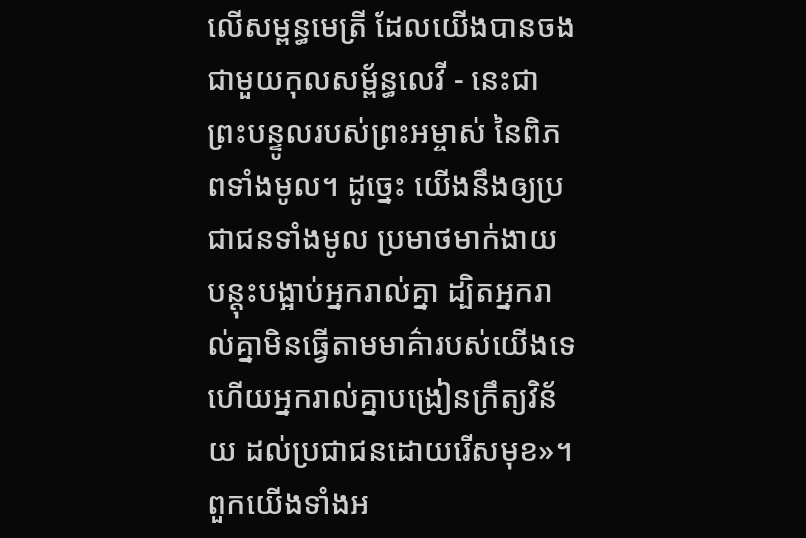លើសម្ពន្ធមេត្រី ដែលយើងបានចងជាមួយកុលសម្ព័ន្ធលេវី - នេះជាព្រះបន្ទូលរបស់ព្រះអម្ចាស់ នៃពិភពទាំងមូល។ ដូច្នេះ យើងនឹងឲ្យប្រជាជនទាំងមូល ប្រមាថមាក់ងាយ បន្តុះបង្អាប់អ្នករាល់គ្នា ដ្បិតអ្នករាល់គ្នាមិនធ្វើតាមមាគ៌ារបស់យើងទេ ហើយអ្នករាល់គ្នាបង្រៀនក្រឹត្យវិន័យ ដល់ប្រជាជនដោយរើសមុខ»។ ពួកយើងទាំងអ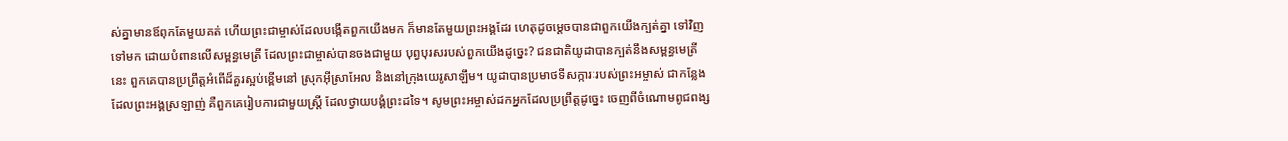ស់គ្នាមានឪពុកតែមួយគត់ ហើយព្រះជាម្ចាស់ដែលបង្កើតពួកយើងមក ក៏មានតែមួយព្រះអង្គដែរ ហេតុដូចម្ដេចបានជាពួកយើងក្បត់គ្នា ទៅវិញទៅមក ដោយបំពានលើសម្ពន្ធមេត្រី ដែលព្រះជាម្ចាស់បានចងជាមួយ បុព្វបុរសរបស់ពួកយើងដូច្នេះ? ជនជាតិយូដាបានក្បត់នឹងសម្ពន្ធមេត្រីនេះ ពួកគេបានប្រព្រឹត្តអំពើដ៏គួរស្អប់ខ្ពើមនៅ ស្រុកអ៊ីស្រាអែល និងនៅក្រុងយេរូសាឡឹម។ យូដាបានប្រមាថទីសក្ការៈរបស់ព្រះអម្ចាស់ ជាកន្លែងដែលព្រះអង្គស្រឡាញ់ គឺពួកគេរៀបការជាមួយស្ត្រី ដែលថ្វាយបង្គំព្រះដទៃ។ សូមព្រះអម្ចាស់ដកអ្នកដែលប្រព្រឹត្តដូច្នេះ ចេញពីចំណោមពូជពង្ស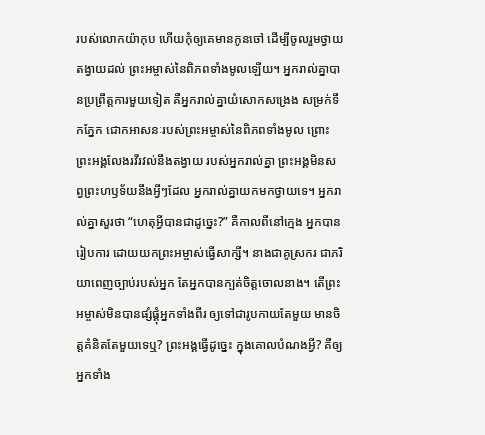របស់លោកយ៉ាកុប ហើយកុំឲ្យគេមានកូនចៅ ដើម្បីចូលរួមថ្វាយតង្វាយដល់ ព្រះអម្ចាស់នៃពិភពទាំងមូលឡើយ។ អ្នករាល់គ្នាបានប្រព្រឹត្តការមួយទៀត គឺអ្នករាល់គ្នាយំសោកសង្រេង សម្រក់ទឹកភ្នែក ជោកអាសនៈរបស់ព្រះអម្ចាស់នៃពិភពទាំងមូល ព្រោះព្រះអង្គលែងរវីរវល់នឹងតង្វាយ របស់អ្នករាល់គ្នា ព្រះអង្គមិនសព្វព្រះហឫទ័យនឹងអ្វីៗដែល អ្នករាល់គ្នាយកមកថ្វាយទេ។ អ្នករាល់គ្នាសួរថា “ហេតុអ្វីបានជាដូច្នេះ?” គឺកាលពីនៅក្មេង អ្នកបានរៀបការ ដោយយកព្រះអម្ចាស់ធ្វើសាក្សី។ នាងជាគូស្រករ ជាភរិយាពេញច្បាប់របស់អ្នក តែអ្នកបានក្បត់ចិត្តចោលនាង។ តើព្រះអម្ចាស់មិនបានផ្សំផ្គុំអ្នកទាំងពីរ ឲ្យទៅជារូបកាយតែមួយ មានចិត្តគំនិតតែមួយទេឬ? ព្រះអង្គធ្វើដូច្នេះ ក្នុងគោលបំណងអ្វី? គឺឲ្យអ្នកទាំង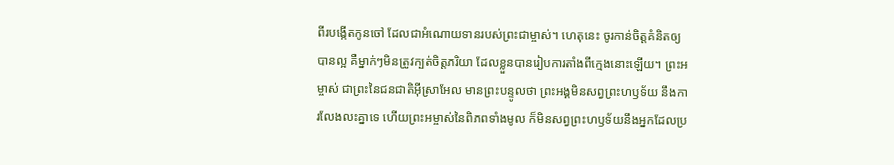ពីរបង្កើតកូនចៅ ដែលជាអំណោយទានរបស់ព្រះជាម្ចាស់។ ហេតុនេះ ចូរកាន់ចិត្តគំនិតឲ្យបានល្អ គឺម្នាក់ៗមិនត្រូវក្បត់ចិត្តភរិយា ដែលខ្លួនបានរៀបការតាំងពីក្មេងនោះឡើយ។ ព្រះអម្ចាស់ ជាព្រះនៃជនជាតិអ៊ីស្រាអែល មានព្រះបន្ទូលថា ព្រះអង្គមិនសព្វព្រះហឫទ័យ នឹងការលែងលះគ្នាទេ ហើយព្រះអម្ចាស់នៃពិភពទាំងមូល ក៏មិនសព្វព្រះហឫទ័យនឹងអ្នកដែលប្រ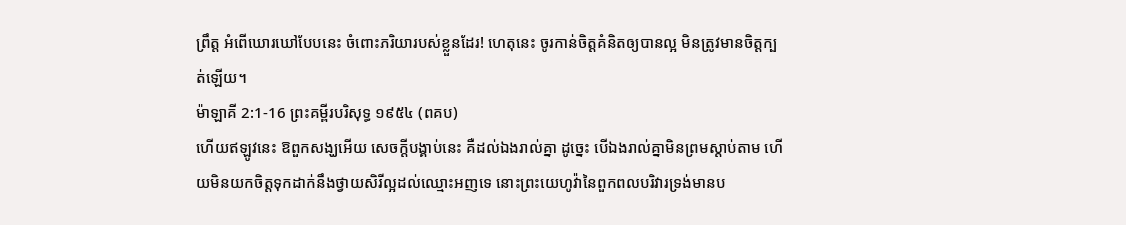ព្រឹត្ត អំពើឃោរឃៅបែបនេះ ចំពោះភរិយារបស់ខ្លួនដែរ! ហេតុនេះ ចូរកាន់ចិត្តគំនិតឲ្យបានល្អ មិនត្រូវមានចិត្តក្បត់ឡើយ។
ម៉ាឡាគី 2:1-16 ព្រះគម្ពីរបរិសុទ្ធ ១៩៥៤ (ពគប)
ហើយឥឡូវនេះ ឱពួកសង្ឃអើយ សេចក្ដីបង្គាប់នេះ គឺដល់ឯងរាល់គ្នា ដូច្នេះ បើឯងរាល់គ្នាមិនព្រមស្តាប់តាម ហើយមិនយកចិត្តទុកដាក់នឹងថ្វាយសិរីល្អដល់ឈ្មោះអញទេ នោះព្រះយេហូវ៉ានៃពួកពលបរិវារទ្រង់មានប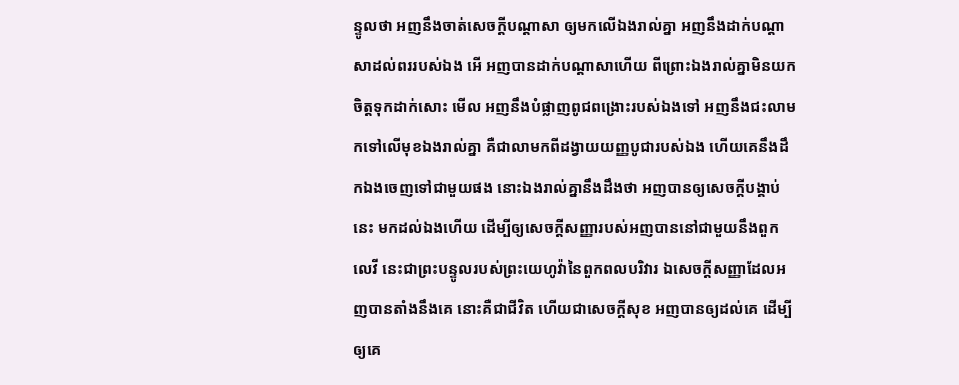ន្ទូលថា អញនឹងចាត់សេចក្ដីបណ្តាសា ឲ្យមកលើឯងរាល់គ្នា អញនឹងដាក់បណ្តាសាដល់ពររបស់ឯង អើ អញបានដាក់បណ្តាសាហើយ ពីព្រោះឯងរាល់គ្នាមិនយកចិត្តទុកដាក់សោះ មើល អញនឹងបំផ្លាញពូជពង្រោះរបស់ឯងទៅ អញនឹងជះលាមកទៅលើមុខឯងរាល់គ្នា គឺជាលាមកពីដង្វាយយញ្ញបូជារបស់ឯង ហើយគេនឹងដឹកឯងចេញទៅជាមួយផង នោះឯងរាល់គ្នានឹងដឹងថា អញបានឲ្យសេចក្ដីបង្គាប់នេះ មកដល់ឯងហើយ ដើម្បីឲ្យសេចក្ដីសញ្ញារបស់អញបាននៅជាមួយនឹងពួកលេវី នេះជាព្រះបន្ទូលរបស់ព្រះយេហូវ៉ានៃពួកពលបរិវារ ឯសេចក្ដីសញ្ញាដែលអញបានតាំងនឹងគេ នោះគឺជាជីវិត ហើយជាសេចក្ដីសុខ អញបានឲ្យដល់គេ ដើម្បីឲ្យគេ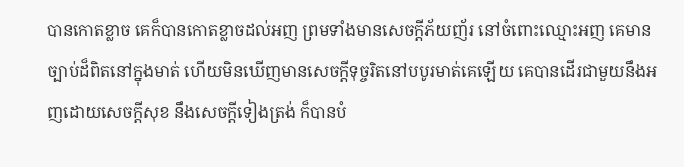បានកោតខ្លាច គេក៏បានកោតខ្លាចដល់អញ ព្រមទាំងមានសេចក្ដីភ័យញ័រ នៅចំពោះឈ្មោះអញ គេមានច្បាប់ដ៏ពិតនៅក្នុងមាត់ ហើយមិនឃើញមានសេចក្ដីទុច្ចរិតនៅបបូរមាត់គេឡើយ គេបានដើរជាមួយនឹងអញដោយសេចក្ដីសុខ នឹងសេចក្ដីទៀងត្រង់ ក៏បានបំ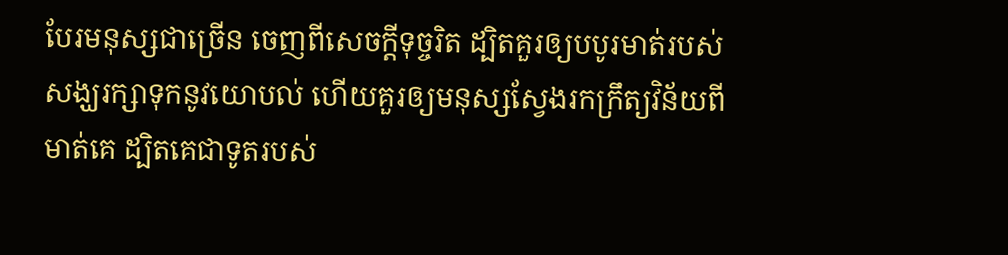បែរមនុស្សជាច្រើន ចេញពីសេចក្ដីទុច្ចរិត ដ្បិតគួរឲ្យបបូរមាត់របស់សង្ឃរក្សាទុកនូវយោបល់ ហើយគួរឲ្យមនុស្សស្វែងរកក្រឹត្យវិន័យពីមាត់គេ ដ្បិតគេជាទូតរបស់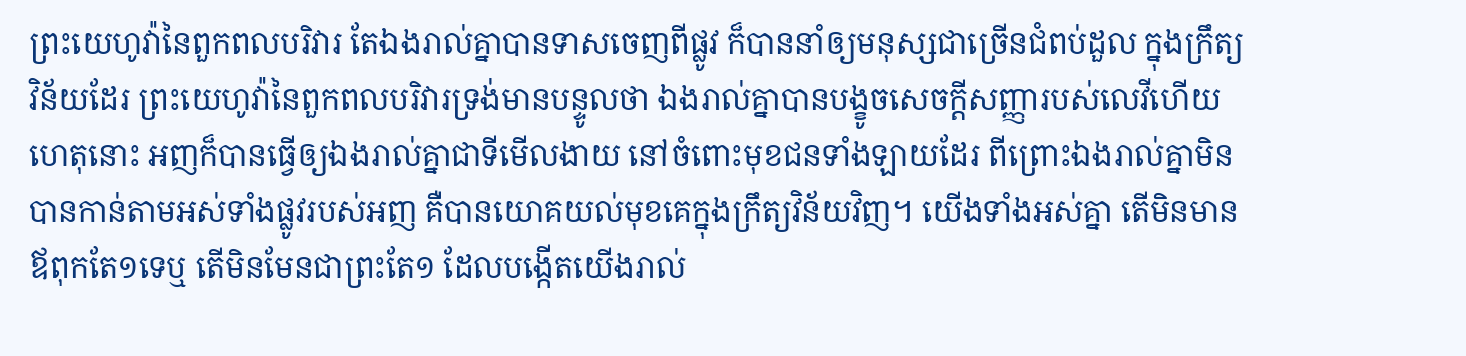ព្រះយេហូវ៉ានៃពួកពលបរិវារ តែឯងរាល់គ្នាបានទាសចេញពីផ្លូវ ក៏បាននាំឲ្យមនុស្សជាច្រើនជំពប់ដួល ក្នុងក្រឹត្យវិន័យដែរ ព្រះយេហូវ៉ានៃពួកពលបរិវារទ្រង់មានបន្ទូលថា ឯងរាល់គ្នាបានបង្ខូចសេចក្ដីសញ្ញារបស់លេវីហើយ ហេតុនោះ អញក៏បានធ្វើឲ្យឯងរាល់គ្នាជាទីមើលងាយ នៅចំពោះមុខជនទាំងឡាយដែរ ពីព្រោះឯងរាល់គ្នាមិនបានកាន់តាមអស់ទាំងផ្លូវរបស់អញ គឺបានយោគយល់មុខគេក្នុងក្រឹត្យវិន័យវិញ។ យើងទាំងអស់គ្នា តើមិនមានឪពុកតែ១ទេឬ តើមិនមែនជាព្រះតែ១ ដែលបង្កើតយើងរាល់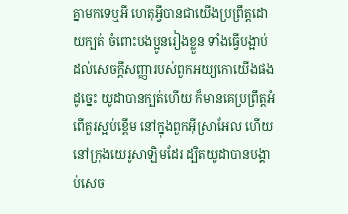គ្នាមកទេឬអី ហេតុអ្វីបានជាយើងប្រព្រឹត្តដោយក្បត់ ចំពោះបងប្អូនរៀងខ្លួន ទាំងធ្វើបង្អាប់ដល់សេចក្ដីសញ្ញារបស់ពួកអយ្យកោយើងផងដូច្នេះ យូដាបានក្បត់ហើយ ក៏មានគេប្រព្រឹត្តអំពើគួរស្អប់ខ្ពើម នៅក្នុងពួកអ៊ីស្រាអែល ហើយនៅក្រុងយេរូសាឡិមដែរ ដ្បិតយូដាបានបង្គាប់សេច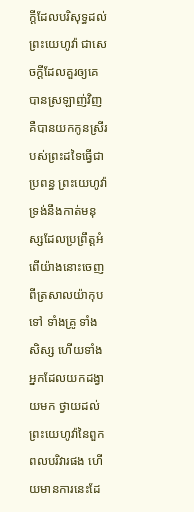ក្ដីដែលបរិសុទ្ធដល់ព្រះយេហូវ៉ា ជាសេចក្ដីដែលគួរឲ្យគេបានស្រឡាញ់វិញ គឺបានយកកូនស្រីរបស់ព្រះដទៃធ្វើជាប្រពន្ធ ព្រះយេហូវ៉ា ទ្រង់នឹងកាត់មនុស្សដែលប្រព្រឹត្តអំពើយ៉ាងនោះចេញពីត្រសាលយ៉ាកុបទៅ ទាំងគ្រូ ទាំងសិស្ស ហើយទាំងអ្នកដែលយកដង្វាយមក ថ្វាយដល់ព្រះយេហូវ៉ានៃពួកពលបរិវារផង ហើយមានការនេះដែ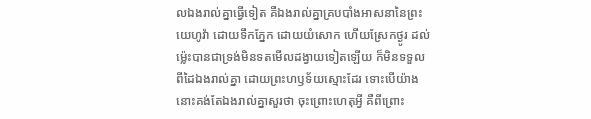លឯងរាល់គ្នាធ្វើទៀត គឺឯងរាល់គ្នាគ្របបាំងអាសនានៃព្រះយេហូវ៉ា ដោយទឹកភ្នែក ដោយយំសោក ហើយស្រែកថ្ងូរ ដល់ម៉្លេះបានជាទ្រង់មិនទតមើលដង្វាយទៀតឡើយ ក៏មិនទទួលពីដៃឯងរាល់គ្នា ដោយព្រះហឫទ័យស្មោះដែរ ទោះបើយ៉ាងនោះគង់តែឯងរាល់គ្នាសួរថា ចុះព្រោះហេតុអ្វី គឺពីព្រោះ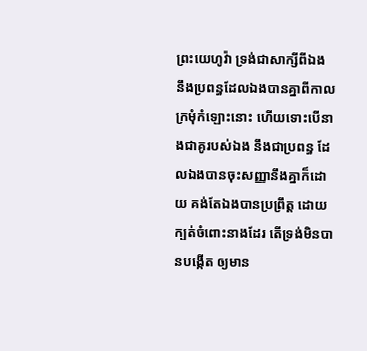ព្រះយេហូវ៉ា ទ្រង់ជាសាក្សីពីឯង នឹងប្រពន្ធដែលឯងបានគ្នាពីកាលក្រមុំកំឡោះនោះ ហើយទោះបើនាងជាគូរបស់ឯង នឹងជាប្រពន្ធ ដែលឯងបានចុះសញ្ញានឹងគ្នាក៏ដោយ គង់តែឯងបានប្រព្រឹត្ត ដោយក្បត់ចំពោះនាងដែរ តើទ្រង់មិនបានបង្កើត ឲ្យមាន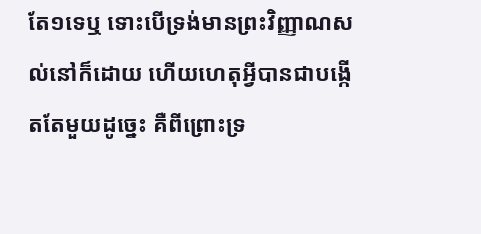តែ១ទេឬ ទោះបើទ្រង់មានព្រះវិញ្ញាណសល់នៅក៏ដោយ ហើយហេតុអ្វីបានជាបង្កើតតែមួយដូច្នេះ គឺពីព្រោះទ្រ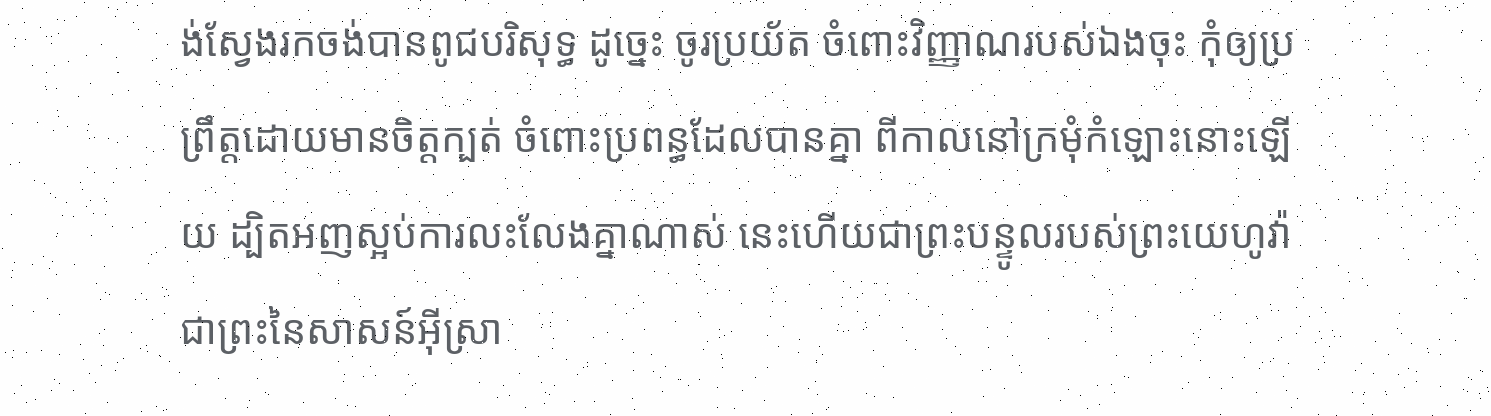ង់ស្វែងរកចង់បានពូជបរិសុទ្ធ ដូច្នេះ ចូរប្រយ័ត ចំពោះវិញ្ញាណរបស់ឯងចុះ កុំឲ្យប្រព្រឹត្តដោយមានចិត្តក្បត់ ចំពោះប្រពន្ធដែលបានគ្នា ពីកាលនៅក្រមុំកំឡោះនោះឡើយ ដ្បិតអញស្អប់ការលះលែងគ្នាណាស់ នេះហើយជាព្រះបន្ទូលរបស់ព្រះយេហូវ៉ា ជាព្រះនៃសាសន៍អ៊ីស្រា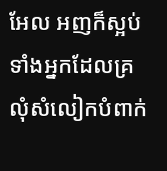អែល អញក៏ស្អប់ទាំងអ្នកដែលគ្រលុំសំលៀកបំពាក់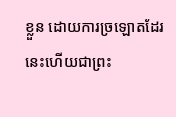ខ្លួន ដោយការច្រឡោតដែរ នេះហើយជាព្រះ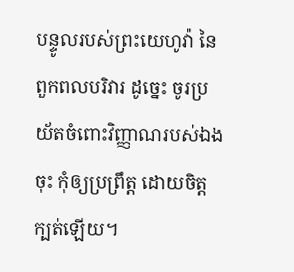បន្ទូលរបស់ព្រះយេហូវ៉ា នៃពួកពលបរិវារ ដូច្នេះ ចូរប្រយ័តចំពោះវិញ្ញាណរបស់ឯងចុះ កុំឲ្យប្រព្រឹត្ត ដោយចិត្តក្បត់ឡើយ។